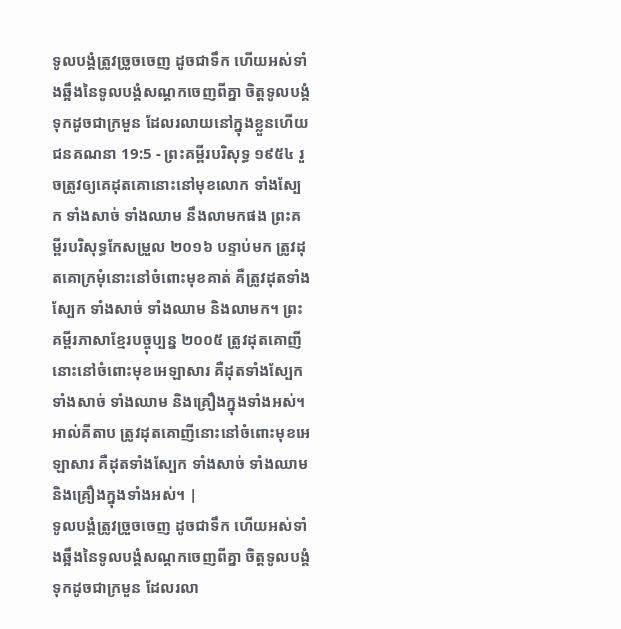ទូលបង្គំត្រូវច្រួចចេញ ដូចជាទឹក ហើយអស់ទាំងឆ្អឹងនៃទូលបង្គំសណ្តកចេញពីគ្នា ចិត្តទូលបង្គំទុកដូចជាក្រមួន ដែលរលាយនៅក្នុងខ្លួនហើយ
ជនគណនា 19:5 - ព្រះគម្ពីរបរិសុទ្ធ ១៩៥៤ រួចត្រូវឲ្យគេដុតគោនោះនៅមុខលោក ទាំងស្បែក ទាំងសាច់ ទាំងឈាម នឹងលាមកផង ព្រះគម្ពីរបរិសុទ្ធកែសម្រួល ២០១៦ បន្ទាប់មក ត្រូវដុតគោក្រមុំនោះនៅចំពោះមុខគាត់ គឺត្រូវដុតទាំងស្បែក ទាំងសាច់ ទាំងឈាម និងលាមក។ ព្រះគម្ពីរភាសាខ្មែរបច្ចុប្បន្ន ២០០៥ ត្រូវដុតគោញីនោះនៅចំពោះមុខអេឡាសារ គឺដុតទាំងស្បែក ទាំងសាច់ ទាំងឈាម និងគ្រឿងក្នុងទាំងអស់។ អាល់គីតាប ត្រូវដុតគោញីនោះនៅចំពោះមុខអេឡាសារ គឺដុតទាំងស្បែក ទាំងសាច់ ទាំងឈាម និងគ្រឿងក្នុងទាំងអស់។ |
ទូលបង្គំត្រូវច្រួចចេញ ដូចជាទឹក ហើយអស់ទាំងឆ្អឹងនៃទូលបង្គំសណ្តកចេញពីគ្នា ចិត្តទូលបង្គំទុកដូចជាក្រមួន ដែលរលា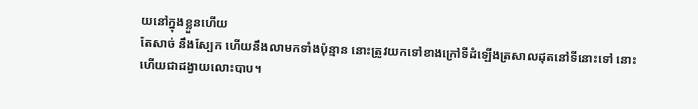យនៅក្នុងខ្លួនហើយ
តែសាច់ នឹងស្បែក ហើយនឹងលាមកទាំងប៉ុន្មាន នោះត្រូវយកទៅខាងក្រៅទីដំឡើងត្រសាលដុតនៅទីនោះទៅ នោះហើយជាដង្វាយលោះបាប។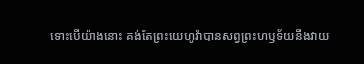ទោះបើយ៉ាងនោះ គង់តែព្រះយេហូវ៉ាបានសព្វព្រះហឫទ័យនឹងវាយ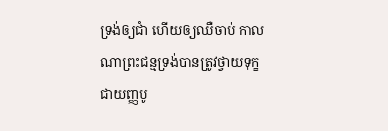ទ្រង់ឲ្យជាំ ហើយឲ្យឈឺចាប់ កាលណាព្រះជន្មទ្រង់បានត្រូវថ្វាយទុក្ខជាយញ្ញបូ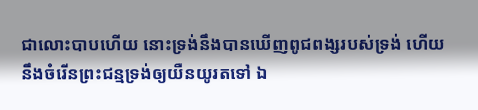ជាលោះបាបហើយ នោះទ្រង់នឹងបានឃើញពូជពង្សរបស់ទ្រង់ ហើយនឹងចំរើនព្រះជន្មទ្រង់ឲ្យយឺនយូរតទៅ ឯ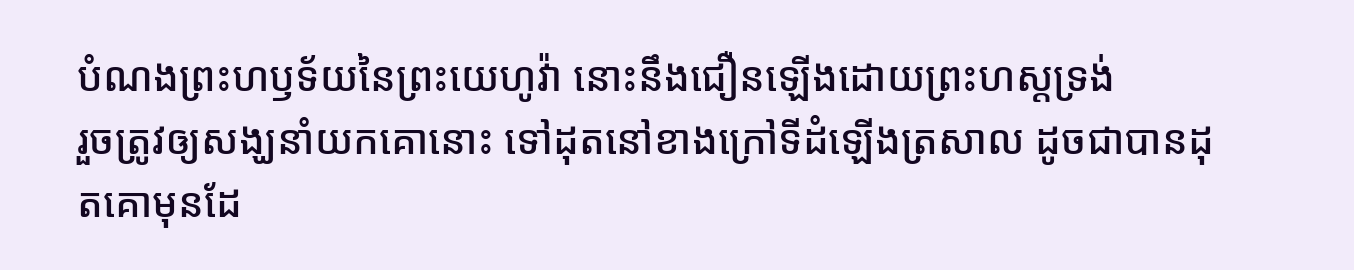បំណងព្រះហឫទ័យនៃព្រះយេហូវ៉ា នោះនឹងជឿនឡើងដោយព្រះហស្តទ្រង់
រួចត្រូវឲ្យសង្ឃនាំយកគោនោះ ទៅដុតនៅខាងក្រៅទីដំឡើងត្រសាល ដូចជាបានដុតគោមុនដែ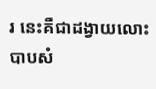រ នេះគឺជាដង្វាយលោះបាបសំ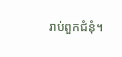រាប់ពួកជំនុំ។